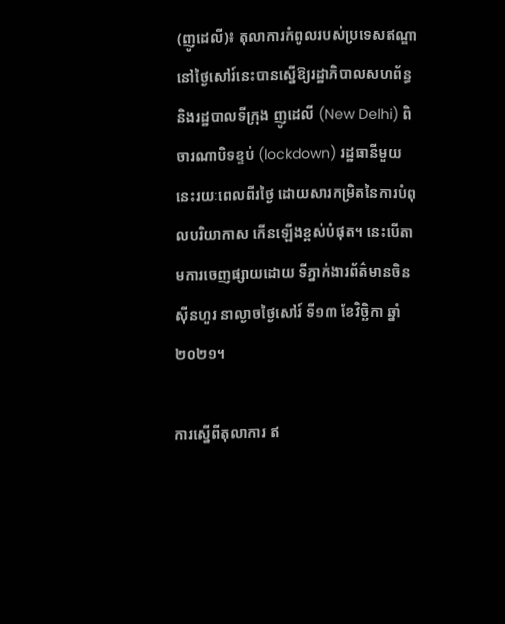(ញូដេលី)៖ តុលាការកំពូលរបស់ប្រទេសឥណ្ឌា នៅថ្ងៃសៅរ៍នេះបានស្នើឱ្យរដ្ឋាភិបាលសហព័ន្ធ និងរដ្ឋបាលទីក្រុង ញូដេលី (New Delhi) ពិចារណាបិទខ្ទប់ (lockdown) រដ្ឋធានីមួយនេះរយៈពេលពីរថ្ងៃ ដោយសារកម្រិតនៃការបំពុលបរិយាកាស កើនឡើងខ្ពស់បំផុត។ នេះបើតាមការចេញផ្សាយដោយ ទីភ្នាក់ងារព័ត៌មានចិនស៊ីនហួរ នាល្ងាចថ្ងៃសៅរ៍ ទី១៣ ខែវិច្ឆិកា ឆ្នាំ២០២១។

ការស្នើពីតុលាការ ឥ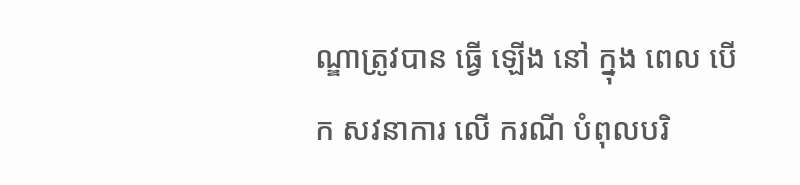ណ្ឌាត្រូវបាន ធ្វើ ឡើង នៅ ក្នុង ពេល បើក សវនាការ លើ ករណី បំពុលបរិ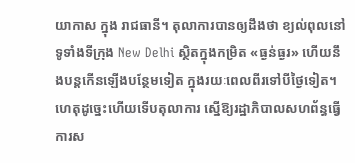យាកាស ក្នុង រាជធានី។ តុលាការបានឲ្យដឹងថា ខ្យល់ពុលនៅទូទាំងទីក្រុង New Delhi ស្ថិតក្នុងកម្រិត «ធ្ងន់ធ្ងរ» ហើយនឹងបន្តកើនឡើងបន្ថែមទៀត ក្នុងរយៈពេលពីរទៅបីថ្ងៃទៀត។ ហេតុដូច្នេះហើយទើបតុលាការ ស្នើឱ្យរដ្ឋាភិបាលសហព័ន្ធធ្វើការស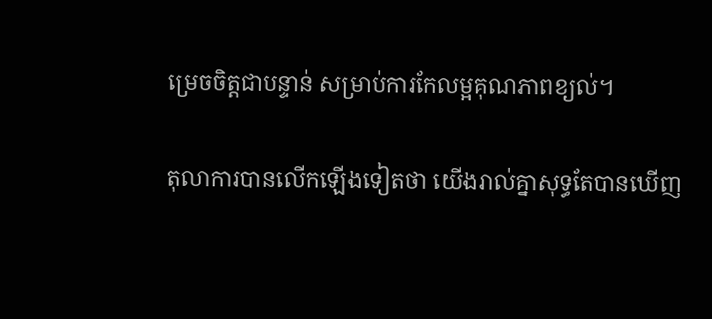ម្រេចចិត្តជាបន្ទាន់ សម្រាប់ការកែលម្អគុណភាពខ្យល់។

តុលាការបានលើកឡើងទៀតថា យើងរាល់គ្នាសុទ្ធតែបានឃើញ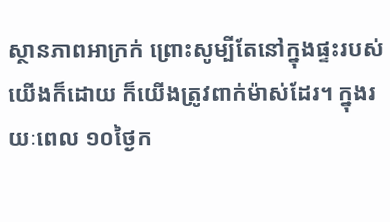ស្ថានភាពអាក្រក់ ព្រោះសូម្បីតែនៅក្នុងផ្ទះរបស់យើងក៏ដោយ ក៏យើងត្រូវពាក់ម៉ាស់ដែរ។ ក្នុងរយៈពេល ១០ថ្ងៃក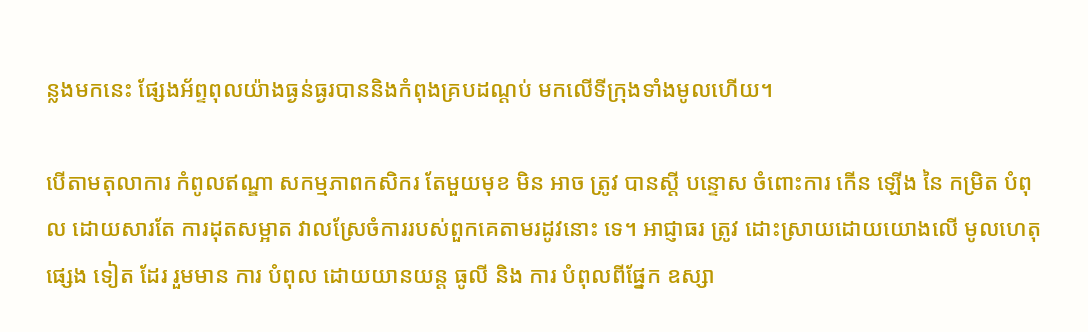ន្លងមកនេះ ផ្សែងអ័ព្ទពុលយ៉ាងធ្ងន់ធ្ងរបាននិងកំពុងគ្របដណ្តប់ មកលើទីក្រុងទាំងមូលហើយ។

បើតាមតុលាការ កំពូលឥណ្ឌា សកម្មភាពកសិករ តែមួយមុខ មិន អាច ត្រូវ បានស្តី បន្ទោស ចំពោះការ កើន ឡើង នៃ កម្រិត បំពុល ដោយសារតែ ការដុតសម្អាត វាលស្រែចំការរបស់ពួកគេតាមរដូវនោះ ទេ។ អាជ្ញាធរ ត្រូវ ដោះស្រាយដោយយោងលើ មូលហេតុ ផ្សេង ទៀត ដែរ រួមមាន ការ បំពុល ដោយយានយន្ត ធូលី និង ការ បំពុលពីផ្នែក ឧស្សា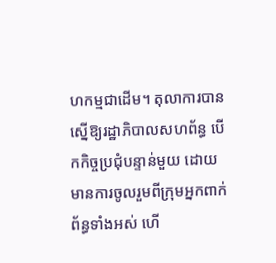ហកម្មជាដើម។ តុលាការបានស្នើឱ្យរដ្ឋាភិបាលសហព័ន្ធ បើកកិច្ចប្រជុំបន្ទាន់មួយ ដោយមានការចូលរួមពីក្រុមអ្នកពាក់ព័ន្ធទាំងអស់ ហើ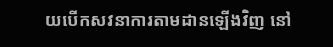យបើកសវនាការតាមដានឡើងវិញ នៅ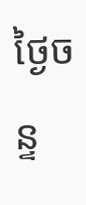ថ្ងៃចន្ទ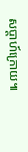សប្តាហ៍ក្រោយ៕